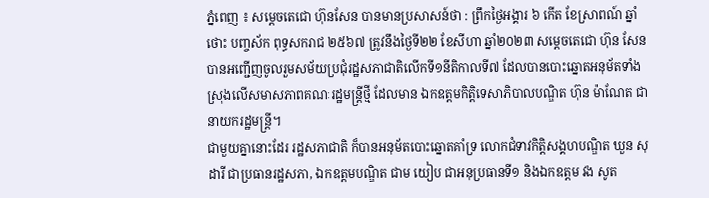ភ្នំពេញ ៖ សម្តេចតេជោ ហ៊ុនសែន បានមានប្រសាសន៍ថា : ព្រឹកថ្ងៃអង្គារ ៦ កើត ខែស្រាពណ៍ ឆ្នាំថោះ បញ្ចស័ក ពុទ្ធសករាជ ២៥៦៧ ត្រូវនឹងថ្ងៃទី២២ ខែសីហា ឆ្នាំ២០២៣ សម្តេចតេជោ ហ៊ុន សែន បានអញ្ជើញចូលរួមសម័យប្រជុំរដ្ឋសភាជាតិលើកទី១នីតិកាលទី៧ ដែលបានបោះឆ្នោតអនុម័តទាំងស្រុងលើសមាសភាពគណៈរដ្ឋមន្ត្រីថ្មី ដែលមាន ឯកឧត្តមកិត្តិទេសាភិបាលបណ្ឌិត ហ៊ុន ម៉ាណែត ជានាយករដ្ឋមន្ត្រី។
ជាមួយគ្នានោះដែរ រដ្ឋសភាជាតិ ក៏បានអនុម័តបោះឆ្នោតគាំទ្រ លោកជំទាវកិត្តិសង្គហបណ្ឌិត ឃួន សុដារី ជាប្រធានរដ្ឋសភា, ឯកឧត្តមបណ្ឌិត ជាម យៀប ជាអនុប្រធានទី១ និងឯកឧត្តម វង សូត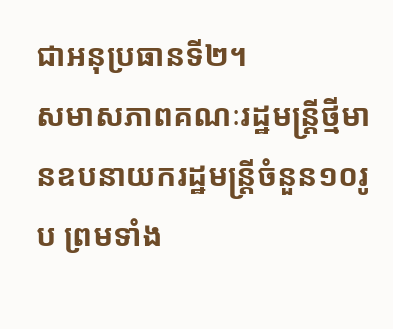ជាអនុប្រធានទី២។
សមាសភាពគណៈរដ្ឋមន្ត្រីថ្មីមានឧបនាយករដ្ឋមន្ត្រីចំនួន១០រូប ព្រមទាំង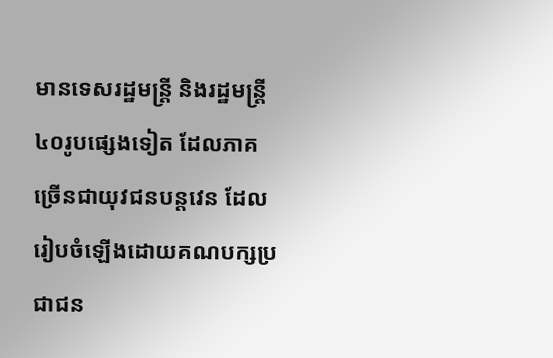មានទេសរដ្ឋមន្រ្តី និងរដ្ឋមន្ត្រី៤០រូបផ្សេងទៀត ដែលភាគច្រើនជាយុវជនបន្តវេន ដែលរៀបចំឡើងដោយគណបក្សប្រជាជន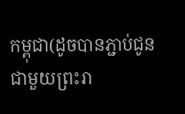កម្ពុជា(ដូចបានភ្ជាប់ជូនជាមួយព្រះរា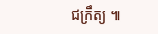ជក្រឹត្យ ៕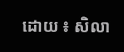ដោយ ៖ សិលា